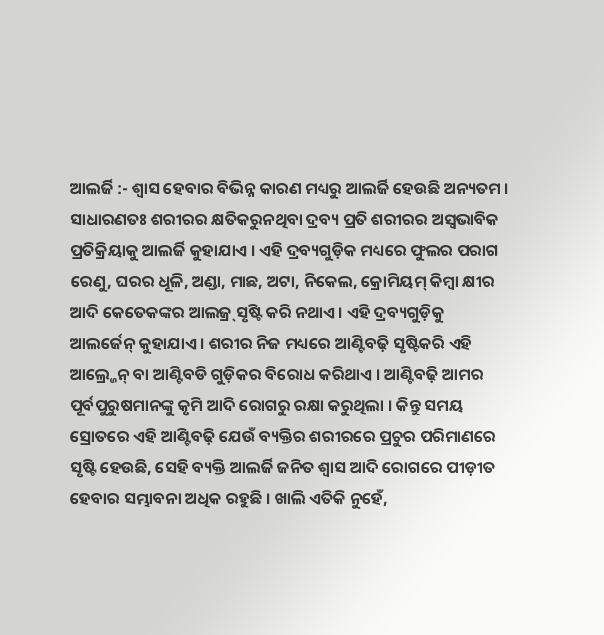ଆଲର୍ଜି :- ଶ୍ୱାସ ହେବାର ବିଭିନ୍ନ କାରଣ ମଧ୍ୟରୁ ଆଲର୍ଜି ହେଉଛି ଅନ୍ୟତମ । ସାଧାରଣତଃ ଶରୀରର କ୍ଷତିକରୁନଥିବା ଦ୍ରବ୍ୟ ପ୍ରତି ଶରୀରର ଅସ୍ୱଭାବିକ ପ୍ରତିକ୍ରିୟାକୁ ଆଲର୍ଜି କୁହାଯାଏ । ଏହି ଦ୍ରବ୍ୟଗୁଡ଼ିକ ମଧ୍ୟରେ ଫୁଲର ପରାଗ ରେଣୁ, ଘରର ଧୂଳି, ଅଣ୍ଡା, ମାଛ, ଅଟା, ନିକେଲ, କ୍ରୋମିୟମ୍ କିମ୍ବା କ୍ଷୀର ଆଦି କେତେକଙ୍କର ଆଲଜ୍ର୍ ସୃଷ୍ଟି କରି ନଥାଏ । ଏହି ଦ୍ରବ୍ୟଗୁଡ଼ିକୁ ଆଲର୍ଜେନ୍ କୁହାଯାଏ । ଶରୀର ନିଜ ମଧ୍ୟରେ ଆଣ୍ଟିବଢ଼ି ସୃଷ୍ଟିକରି ଏହି ଆଲ୍ର୍ଜେନ୍ ବା ଆଣ୍ଟିବଡି ଗୁଡ଼ିକର ବିରୋଧ କରିଥାଏ । ଆଣ୍ଟିବଢ଼ି ଆମର ପୂର୍ବପୁରୁଷମାନଙ୍କୁ କୃମି ଆଦି ରୋଗରୁ ରକ୍ଷା କରୁଥିଲା । କିନ୍ତୁ ସମୟ ସ୍ରୋତରେ ଏହି ଆଣ୍ଟିବଢ଼ି ଯେଉଁ ବ୍ୟକ୍ତିର ଶରୀରରେ ପ୍ରଚୁର ପରିମାଣରେ ସୃଷ୍ଟି ହେଉଛି, ସେହି ବ୍ୟକ୍ତି ଆଲର୍ଜି ଜନିତ ଶ୍ୱାସ ଆଦି ରୋଗରେ ପୀଡ଼ୀତ ହେବାର ସମ୍ଭାବନା ଅଧିକ ରହୁଛି । ଖାଲି ଏତିକି ନୁହେଁ,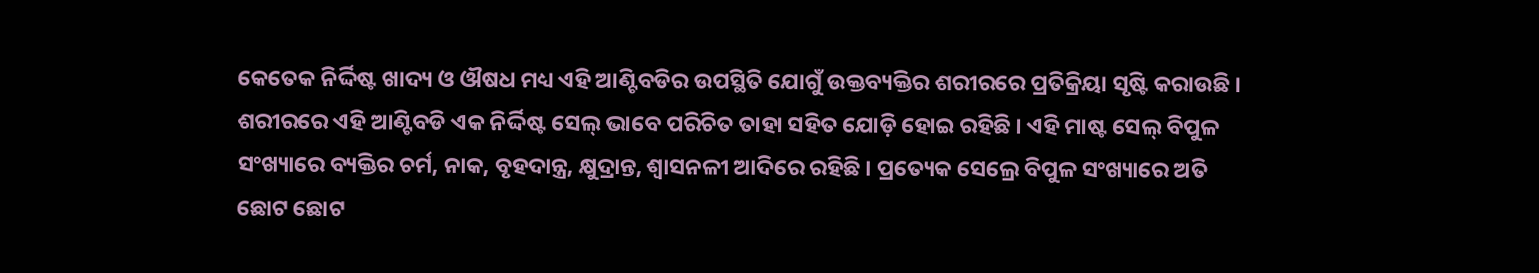କେତେକ ନିର୍ଦ୍ଦିଷ୍ଟ ଖାଦ୍ୟ ଓ ଔଷଧ ମଧ୍ୟ ଏହି ଆଣ୍ଟିବଡିର ଉପସ୍ଥିତି ଯୋଗୁଁ ଉକ୍ତବ୍ୟକ୍ତିର ଶରୀରରେ ପ୍ରତିକ୍ରିୟା ସୃଷ୍ଟି କରାଉଛି ।
ଶରୀରରେ ଏହି ଆଣ୍ଟିବଡି ଏକ ନିର୍ଦ୍ଦିଷ୍ଟ ସେଲ୍ ଭାବେ ପରିଚିତ ତାହା ସହିତ ଯୋଡ଼ି ହୋଇ ରହିଛି । ଏହି ମାଷ୍ଟ ସେଲ୍ ବିପୁଳ ସଂଖ୍ୟାରେ ବ୍ୟକ୍ତିର ଚର୍ମ, ନାକ, ବୃହଦାନ୍ତ୍ର, କ୍ଷୁଦ୍ରାନ୍ତ, ଶ୍ୱାସନଳୀ ଆଦିରେ ରହିଛି । ପ୍ରତ୍ୟେକ ସେଲ୍ରେ ବିପୁଳ ସଂଖ୍ୟାରେ ଅତି ଛୋଟ ଛୋଟ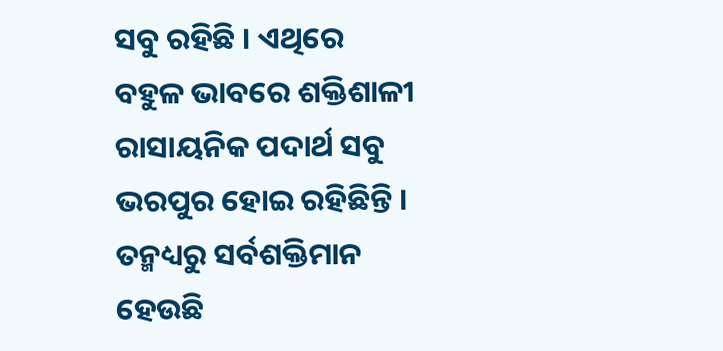ସବୁ ରହିଛି । ଏଥିରେ ବହୁଳ ଭାବରେ ଶକ୍ତିଶାଳୀ ରାସାୟନିକ ପଦାର୍ଥ ସବୁ ଭରପୁର ହୋଇ ରହିଛିନ୍ତି । ତନ୍ମଧ୍ୟରୁ ସର୍ବଶକ୍ତିମାନ ହେଉଛି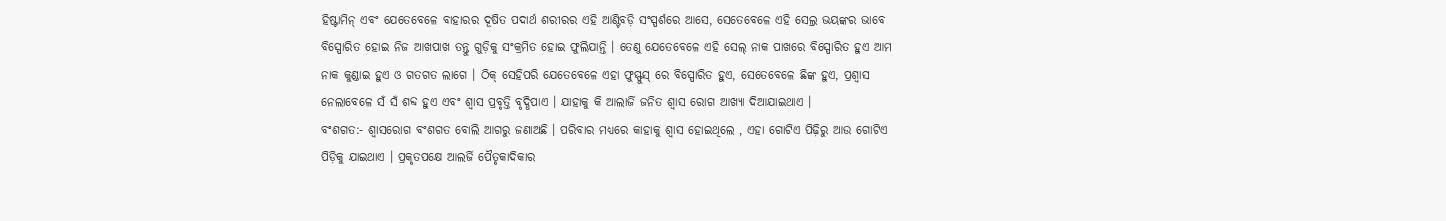ହିଷ୍ଟାମିନ୍ ଏବଂ ଯେତେବେଳେ ବାହାରର ଦୂଷିତ ପଦାର୍ଥ ଶରୀରର ଏହି ଆଣ୍ଟିବଡ଼ି ସଂସ୍ପର୍ଶରେ ଆସେ, ସେତେବେଳେ ଏହି ସେଲ୍ର ଭୟଙ୍କର ଭାବେ ବିସ୍ପୋରିତ ହୋଇ ନିଜ ଆଖପାଖ ତନ୍ତୁ ଗୁଡ଼ିକୁ ସଂକ୍ରମିତ ହୋଇ ଫୁଲିଯାନ୍ତି । ତେଣୁ ଯେତେବେଳେ ଏହି ସେଲ୍ ନାକ ପାଖରେ ବିସ୍ପୋରିତ ହୁଏ ଆମ ନାକ କୁଣ୍ଡାଇ ହୁଏ ଓ ଗତଗତ ଲାଗେ । ଠିକ୍ ସେହିପରି ଯେତେବେଳେ ଏହା ଫୁସ୍ଫୁସ୍ ରେ ବିସ୍ପୋରିତ ହୁଏ, ସେତେବେଳେ ଛିଙ୍କ ହୁଏ, ପ୍ରଶ୍ୱାସ ନେଲାବେଳେ ସଁ ସଁ ଶବ୍ଦ ହୁଏ ଏବଂ ଶ୍ୱାସ ପ୍ରବୃତ୍ତି ବୃଦ୍ଧିପାଏ । ଯାହାକୁ କି ଆଲାର୍ଜି ଜନିତ ଶ୍ୱାସ ରୋଗ ଆଖ୍ୟା ଦିଆଯାଇଥାଏ ।
ବଂଶଗତ:- ଶ୍ୱାସରୋଗ ବଂଶଗତ ବୋଲି ଆଗରୁ ଜଣାଅଛି । ପରିବାର ମଧ୍ୟରେ କାହାକୁ ଶ୍ୱାସ ହୋଇଥିଲେ , ଏହା ଗୋଟିଏ ପିଢ଼ିରୁ ଆଉ ଗୋଟିଏ ପିଡ଼ିକୁ ଯାଇଥାଏ । ପ୍ରକୃତପକ୍ଷେ ଆଲର୍ଜି ପୈତୃକାଦିକାର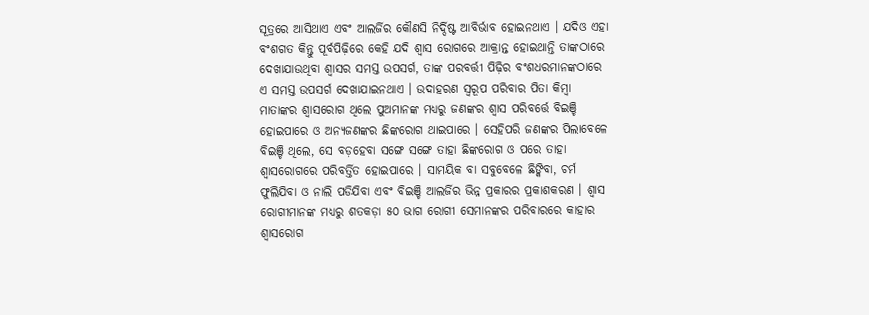ସୂତ୍ରରେ ଆସିଥାଏ ଏବଂ ଆଲର୍ଜିର କୌଣସି ନିର୍ଦ୍ଦିଷ୍ଟ ଆବିର୍ଭାବ ହୋଇନଥାଏ । ଯଦିଓ ଏହା ବଂଶଗତ କିନ୍ତୁ ପୂର୍ବପିଢ଼ିରେ କେହି ଯଦି ଶ୍ୱାସ ରୋଗରେ ଆକ୍ରାନ୍ତ ହୋଇଥାନ୍ତି ତାଙ୍କଠାରେ ଦେଖାଯାଉଥିବା ଶ୍ୱାସର ସମସ୍ତ ଉପସର୍ଗ, ତାଙ୍କ ପରବର୍ତ୍ତୀ ପିଢ଼ିର ବଂଶଧରମାନଙ୍କଠାରେ ଏ ସମସ୍ତ ଉପସର୍ଗ ଦେଖାଯାଇନଥାଏ । ଉଦାହରଣ ସ୍ୱରୂପ ପରିବାର ପିତା କିମ୍ବା ମାତାଙ୍କର ଶ୍ୱାସରୋଗ ଥିଲେ ପୁଅମାନଙ୍କ ମଧ୍ୟରୁ ଜଣଙ୍କର ଶ୍ୱାସ ପରିବର୍ତ୍ତେ ବିଇଞ୍ଚି ହୋଇପାରେ ଓ ଅନ୍ୟଜଣଙ୍କର ଛିଙ୍କରୋଗ ଥାଇପାରେ । ସେହିପରି ଜଣଙ୍କର ପିଲାବେଳେ ବିଇଞ୍ଚି ଥିଲେ, ସେ ବଡ଼ହେବା ସଙ୍ଗେ ସଙ୍ଗେ ତାହା ଛିଙ୍କରୋଗ ଓ ପରେ ତାହା ଶ୍ୱାସରୋଗରେ ପରିବର୍ତ୍ତିତ ହୋଇପାରେ । ସାମୟିକ ବା ସବୁବେଳେ ଛିଙ୍କିବା, ଚର୍ମ ଫୁଲିଯିବା ଓ ନାଲି ପଡିଯିବା ଏବଂ ବିଇଞ୍ଚି ଆଲର୍ଜିର ଭିନ୍ନ ପ୍ରକାରର ପ୍ରକାଶକରଣ । ଶ୍ୱାସ ରୋଗୀମାନଙ୍କ ମଧ୍ୟରୁ ଶତକଡ଼ା ୫୦ ଭାଗ ରୋଗୀ ସେମାନଙ୍କର ପରିବାରରେ କାହାର ଶ୍ୱାସରୋଗ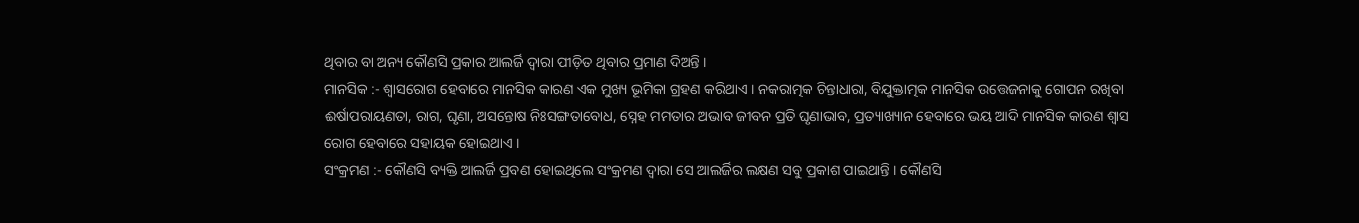ଥିବାର ବା ଅନ୍ୟ କୌଣସି ପ୍ରକାର ଆଲର୍ଜି ଦ୍ୱାରା ପୀଡ଼ିତ ଥିବାର ପ୍ରମାଣ ଦିଅନ୍ତି ।
ମାନସିକ :- ଶ୍ୱାସରୋଗ ହେବାରେ ମାନସିକ କାରଣ ଏକ ମୁଖ୍ୟ ଭୂମିକା ଗ୍ରହଣ କରିଥାଏ । ନକରାତ୍ମକ ଚିନ୍ତାଧାରା, ବିଯୁକ୍ତାତ୍ମକ ମାନସିକ ଉତ୍ତେଜନାକୁ ଗୋପନ ରଖିବା ଈର୍ଷାପରାୟଣତା, ରାଗ, ଘୃଣା, ଅସନ୍ତୋଷ ନିଃସଙ୍ଗତାବୋଧ, ସ୍ନେହ ମମତାର ଅଭାବ ଜୀବନ ପ୍ରତି ଘୃଣାଭାବ, ପ୍ରତ୍ୟାଖ୍ୟାନ ହେବାରେ ଭୟ ଆଦି ମାନସିକ କାରଣ ଶ୍ୱାସ ରୋଗ ହେବାରେ ସହାୟକ ହୋଇଥାଏ ।
ସଂକ୍ରମଣ :- କୌଣସି ବ୍ୟକ୍ତି ଆଲର୍ଜି ପ୍ରବଣ ହୋଇଥିଲେ ସଂକ୍ରମଣ ଦ୍ୱାରା ସେ ଆଲର୍ଜିର ଲକ୍ଷଣ ସବୁ ପ୍ରକାଶ ପାଇଥାନ୍ତି । କୌଣସି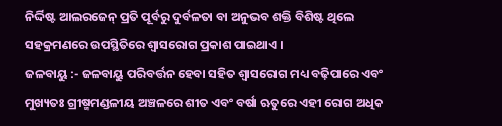ନିର୍ଦ୍ଦିଷ୍ଟ ଆଲରଜେନ୍ ପ୍ରତି ପୂର୍ବରୁ ଦୁର୍ବଳତା ବା ଅନୁଭବ ଶକ୍ତି ବିଶିଷ୍ଟ ଥିଲେ ସହକ୍ରମଣରେ ଉପସ୍ଥିତିରେ ଶ୍ୱାସରୋଗ ପ୍ରକାଶ ପାଇଥାଏ ।
ଜଳବାୟୁ :- ଜଳବାୟୁ ପରିବର୍ତ୍ତନ ହେବା ସହିତ ଶ୍ୱାସରୋଗ ମଧ୍ୟ ବଢ଼ିପାରେ ଏବଂ ମୁଖ୍ୟତଃ ଗ୍ରୀଷ୍ମମଣ୍ଡଳୀୟ ଅଞ୍ଚଳରେ ଶୀତ ଏବଂ ବର୍ଷା ଋତୁରେ ଏହୀ ରୋଗ ଅଧିକ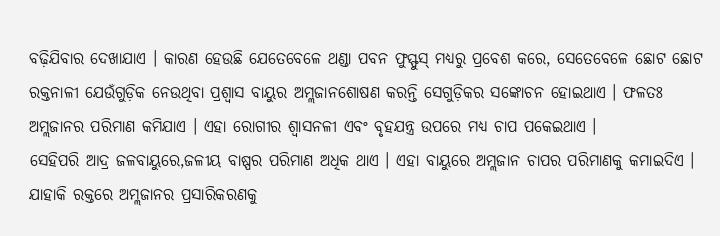ବଢ଼ିଯିବାର ଦେଖାଯାଏ । କାରଣ ହେଉଛି ଯେତେବେଳେ ଥଣ୍ଡା ପବନ ଫୁସ୍ଫୁସ୍ ମଧ୍ୟରୁ ପ୍ରବେଶ କରେ, ସେତେବେଳେ ଛୋଟ ଛୋଟ ରକ୍ତନାଳୀ ଯେଉଁଗୁଡ଼ିକ ନେଉଥିବା ପ୍ରଶ୍ୱାସ ବାୟୁର ଅମ୍ଲଜାନଶୋଷଣ କରନ୍ତି ସେଗୁଡ଼ିକର ସଙ୍କୋଚନ ହୋଇଥାଏ । ଫଳତଃ ଅମ୍ଲଜାନର ପରିମାଣ କମିଯାଏ । ଏହା ରୋଗୀର ଶ୍ୱାସନଳୀ ଏବଂ ବୃହଯନ୍ତ୍ର ଉପରେ ମଧ୍ୟ ଚାପ ପକେଇଥାଏ ।
ସେହିପରି ଆଦ୍ର ଜଳବାୟୁରେ,ଜଳୀୟ ବାଷ୍ପର ପରିମାଣ ଅଧିକ ଥାଏ । ଏହା ବାୟୁରେ ଅମ୍ଲଜାନ ଚାପର ପରିମାଣକୁ କମାଇଦିଏ । ଯାହାକି ରକ୍ତରେ ଅମ୍ଲଜାନର ପ୍ରସାରିକରଣକୁ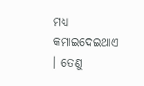ମଧ୍ୟ କମାଇଦେଇଥାଏ । ତେଣୁ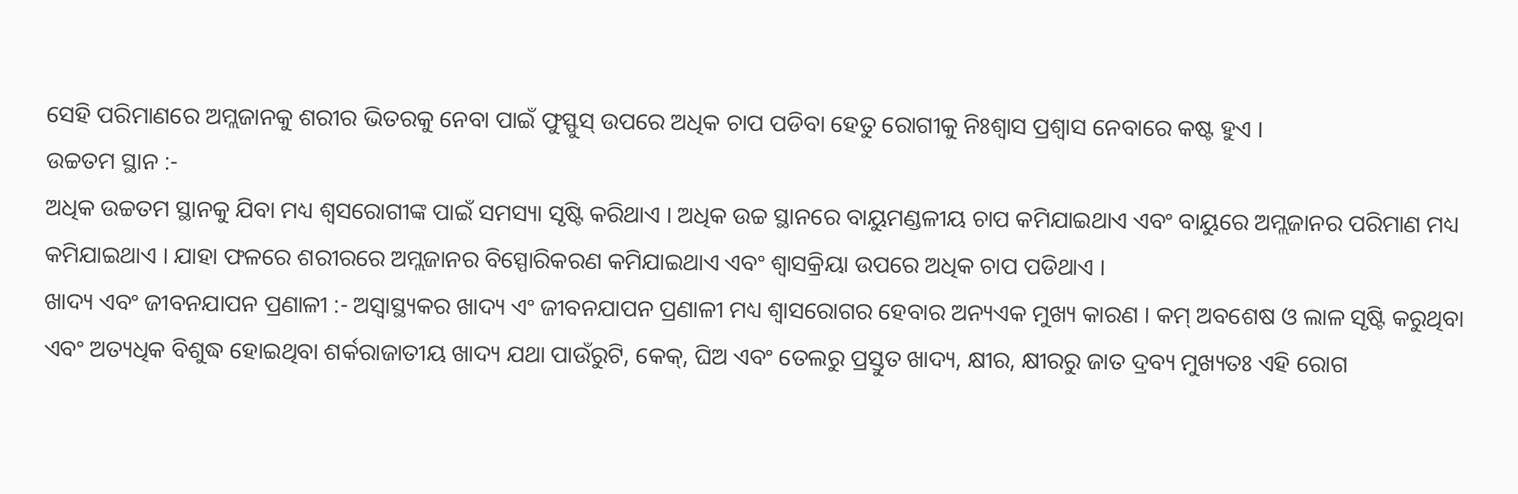ସେହି ପରିମାଣରେ ଅମ୍ଲଜାନକୁ ଶରୀର ଭିତରକୁ ନେବା ପାଇଁ ଫୁସ୍ଫୁସ୍ ଉପରେ ଅଧିକ ଚାପ ପଡିବା ହେତୁ ରୋଗୀକୁ ନିଃଶ୍ୱାସ ପ୍ରଶ୍ୱାସ ନେବାରେ କଷ୍ଟ ହୁଏ ।
ଉଚ୍ଚତମ ସ୍ଥାନ :-
ଅଧିକ ଉଚ୍ଚତମ ସ୍ଥାନକୁ ଯିବା ମଧ୍ୟ ଶ୍ୱସରୋଗୀଙ୍କ ପାଇଁ ସମସ୍ୟା ସୃଷ୍ଟି କରିଥାଏ । ଅଧିକ ଉଚ୍ଚ ସ୍ଥାନରେ ବାୟୁମଣ୍ଡଳୀୟ ଚାପ କମିଯାଇଥାଏ ଏବଂ ବାୟୁରେ ଅମ୍ଲଜାନର ପରିମାଣ ମଧ୍ୟ କମିଯାଇଥାଏ । ଯାହା ଫଳରେ ଶରୀରରେ ଅମ୍ଲଜାନର ବିସ୍ପୋରିକରଣ କମିଯାଇଥାଏ ଏବଂ ଶ୍ୱାସକ୍ରିୟା ଉପରେ ଅଧିକ ଚାପ ପଡିଥାଏ ।
ଖାଦ୍ୟ ଏବଂ ଜୀବନଯାପନ ପ୍ରଣାଳୀ :- ଅସ୍ୱାସ୍ଥ୍ୟକର ଖାଦ୍ୟ ଏଂ ଜୀବନଯାପନ ପ୍ରଣାଳୀ ମଧ୍ୟ ଶ୍ୱାସରୋଗର ହେବାର ଅନ୍ୟଏକ ମୁଖ୍ୟ କାରଣ । କମ୍ ଅବଶେଷ ଓ ଲାଳ ସୃଷ୍ଟି କରୁଥିବା ଏବଂ ଅତ୍ୟଧିକ ବିଶୁଦ୍ଧ ହୋଇଥିବା ଶର୍କରାଜାତୀୟ ଖାଦ୍ୟ ଯଥା ପାଉଁରୁଟି, କେକ୍, ଘିଅ ଏବଂ ତେଲରୁ ପ୍ରସ୍ତୁତ ଖାଦ୍ୟ, କ୍ଷୀର, କ୍ଷୀରରୁ ଜାତ ଦ୍ରବ୍ୟ ମୁଖ୍ୟତଃ ଏହି ରୋଗ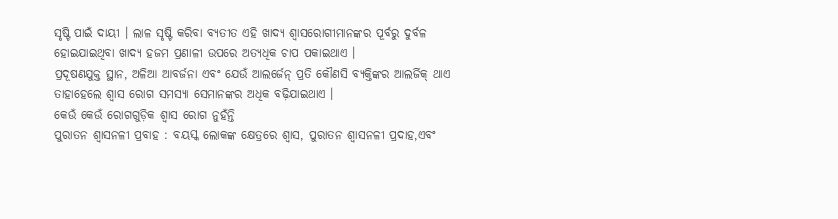ସୃଷ୍ଟି ପାଇଁ ଦାୟୀ । ଲାଳ ସୃଷ୍ଟି କରିବା ବ୍ୟତୀତ ଏହି ଖାଦ୍ୟ ଶ୍ୱାସରୋଗୀମାନଙ୍କର ପୂର୍ବରୁ ଦୁର୍ବଳ ହୋଇଯାଇଥିବା ଖାଦ୍ୟ ହଜମ ପ୍ରଣାଳୀ ଉପରେ ଅତ୍ୟଧିକ ଚାପ ପକାଇଥାଏ ।
ପ୍ରଦୂଷଣଯୁକ୍ତ ସ୍ଥାନ, ଅଳିଆ ଆବର୍ଜନା ଏବଂ ଯେଉଁ ଆଲର୍ଜେନ୍ ପ୍ରତି କୌଣସି ବ୍ୟକ୍ତିଙ୍କର ଆଲର୍ଜିକ୍ ଥାଏ ତାହାହେଲେ ଶ୍ୱାସ ରୋଗ ସମସ୍ୟା ସେମାନଙ୍କର ଅଧିକ ବଢ଼ିଯାଇଥାଏ ।
କେଉଁ କେଉଁ ରୋଗଗୁଡ଼ିକ ଶ୍ୱାସ ରୋଗ ନୁହଁନ୍ତି
ପୁରାତନ ଶ୍ୱାସନଳୀ ପ୍ରବାହ : ବୟସ୍କ ଲୋକଙ୍କ କ୍ଷେତ୍ରରେ ଶ୍ୱାସ, ପୁରାତନ ଶ୍ୱାସନଳୀ ପ୍ରଦାହ,ଏବଂ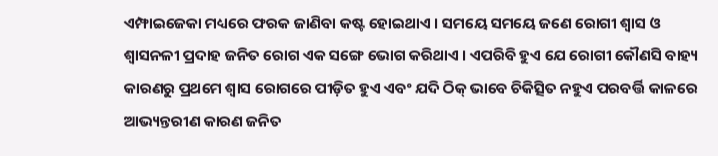ଏମ୍ଫାଇଜେକା ମଧ୍ୟରେ ଫରକ ଜାଣିବା କଷ୍ଟ ହୋଇଥାଏ । ସମୟେ ସମୟେ ଜଣେ ରୋଗୀ ଶ୍ୱାସ ଓ ଶ୍ୱାସନଳୀ ପ୍ରଦାହ ଜନିତ ରୋଗ ଏକ ସଙ୍ଗେ ଭୋଗ କରିଥାଏ । ଏପରିବି ହୁଏ ଯେ ରୋଗୀ କୌଣସି ବାହ୍ୟ କାରଣରୁ ପ୍ରଥମେ ଶ୍ୱାସ ରୋଗରେ ପୀଡ଼ିତ ହୁଏ ଏବଂ ଯଦି ଠିକ୍ ଭାବେ ଚିକିତ୍ସିତ ନହୁଏ ପରବର୍ତ୍ତି କାଳରେ ଆଭ୍ୟନ୍ତରୀଣ କାରଣ ଜନିତ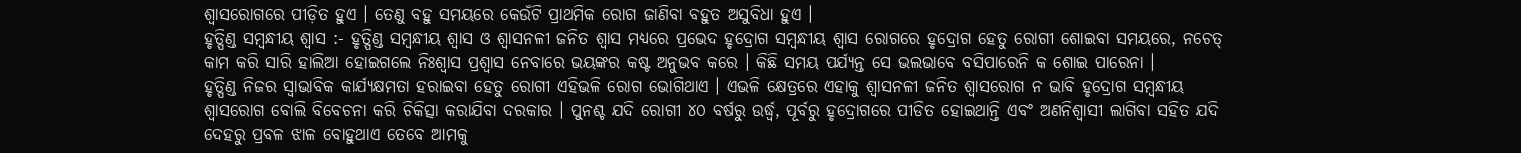ଶ୍ୱାସରୋଗରେ ପୀଡ଼ିତ ହୁଏ । ତେଣୁ ବହୁ ସମୟରେ କେଉଁଟି ପ୍ରାଥମିକ ରୋଗ ଜାଣିବା ବହୁତ ଅସୁବିଧା ହୁଏ ।
ହୃତ୍ପିଣ୍ଡ ସମ୍ବନ୍ଧୀୟ ଶ୍ୱାସ :- ହୃତ୍ପିଣ୍ଡ ସମ୍ବନ୍ଧୀୟ ଶ୍ୱାସ ଓ ଶ୍ୱାସନଳୀ ଜନିତ ଶ୍ୱାସ ମଧ୍ୟରେ ପ୍ରଭେଦ ହୃଦ୍ରୋଗ ସମ୍ବନ୍ଧୀୟ ଶ୍ୱାସ ରୋଗରେ ହୃଦ୍ରୋଗ ହେତୁ ରୋଗୀ ଶୋଇବା ସମୟରେ, ନଚେତ୍ କାମ କରି ସାରି ହାଲିଆ ହୋଇଗଲେ ନିଃଶ୍ୱାସ ପ୍ରଶ୍ୱାସ ନେବାରେ ଭୟଙ୍କର କଷ୍ଟ ଅନୁଭବ କରେ । କିଛି ସମୟ ପର୍ଯ୍ୟନ୍ତ ସେ ଭଲଭାବେ ବସିପାରେନି କ ଶୋଇ ପାରେନା ।
ହୃତ୍ପିଣ୍ଡ ନିଜର ସ୍ୱାଭାବିକ କାର୍ଯ୍ୟକ୍ଷମତା ହରାଇବା ହେତୁ ରୋଗୀ ଏହିଭଳି ରୋଗ ଭୋଗିଥାଏ । ଏଭଳି କ୍ଷେତ୍ରରେ ଏହାକୁ ଶ୍ୱାସନଳୀ ଜନିତ ଶ୍ୱାସରୋଗ ନ ଭାବି ହୃଦ୍ରୋଗ ସମ୍ବନ୍ଧୀୟ ଶ୍ୱାସରୋଗ ବୋଲି ବିବେଚନା କରି ଚିକିତ୍ସା କରାଯିବା ଦରକାର । ପୁନଶ୍ଚ ଯଦି ରୋଗୀ ୪୦ ବର୍ଷରୁ ଉର୍ଦ୍ଧ୍ୱ, ପୂର୍ବରୁ ହୃଦ୍ରୋଗରେ ପୀଡିତ ହୋଇଥାନ୍ତି ଏବଂ ଅଣନିଶ୍ୱାସୀ ଲାଗିବା ସହିତ ଯଦି ଦେହରୁ ପ୍ରବଳ ଝାଳ ବୋହୁଥାଏ ତେବେ ଆମକୁ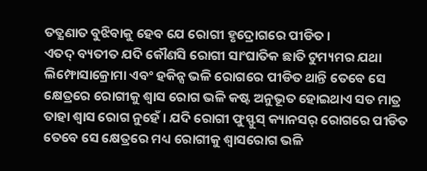ତତ୍କ୍ଷଣାତ ବୁଝିବାକୁ ହେବ ଯେ ରୋଗୀ ହୃଦ୍ରୋଗରେ ପୀଡିତ ।
ଏତଦ୍ ବ୍ୟତୀତ ଯଦି କୌଣସି ରୋଗୀ ସାଂଘାତିକ ଛାତି ଟୁମ୍ୟମର ଯଥା ଲିମ୍ଫୋସାକ୍ରୋମା ଏବଂ ହକିନ୍ସ ଭଳି ରୋଗରେ ପୀଡିତ ଥାନ୍ତି ତେବେ ସେ କ୍ଷେତ୍ରରେ ରୋଗୀକୁ ଶ୍ୱାସ ରୋଗ ଭଳି କଷ୍ଟ ଅନୁଭୂତ ହୋଇଥାଏ ସତ ମାତ୍ର ତାହା ଶ୍ୱାସ ରୋଗ ନୁହେଁ । ଯଦି ରୋଗୀ ଫୁସ୍ଫୁସ୍ କ୍ୟାନସର୍ ରୋଗରେ ପୀଡିତ ତେବେ ସେ କ୍ଷେତ୍ରରେ ମଧ୍ୟ ରୋଗୀକୁ ଶ୍ୱାସରୋଗ ଭଳି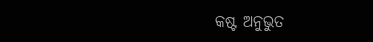କଷ୍ଟ ଅନୁଭୁତ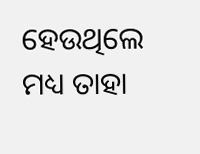ହେଉଥିଲେ ମଧ୍ୟ ତାହା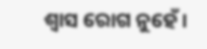ଶ୍ୱାସ ରୋଗ ନୁହେଁ ।